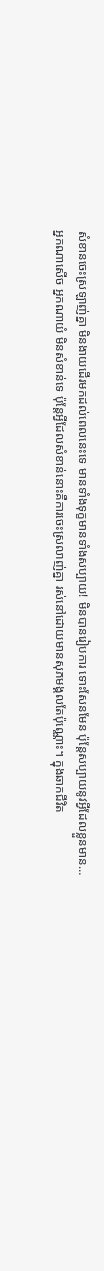សំខានចេះស្រឡាញ់គ្នា មិនងាយដើរមកដល់ពេលនេះទេ មានទាំងទុក្ខមានទាំងសប្បាយ! មិនបានរៀបការ ទោះសែនមែន ប៉ុន្តែសប្បាយនូវអ្វីដែលខ្លួនមាន…
អ្នកណាសើច អ្នកណាយំ មិនសំខាន់ទេ ប៉ុន្តែអ្វីដែលសំខាន់នោះគឺការចេះស្រលាញ់គ្នា រស់នៅដោយមានសុភមង្គលតែប៉ុណ្ណោះ។ ក្នុងឆាកជីវិត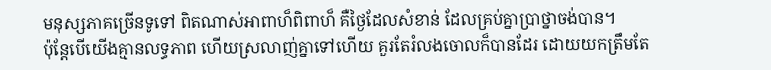មនុស្សភាគច្រើនទូទៅ ពិតណាស់អាពាហ៏ពិពាហ៏ គឺថ្ងៃដែលសំខាន់ ដែលគ្រប់គ្នាប្រាថ្នាចង់បាន។
ប៉ុន្តែបើយើងគ្មានលទ្ធភាព ហើយស្រលាញ់គ្នាទៅហើយ គួរតែរំលងចោលក៏បានដែរ ដោយយកត្រឹមតែ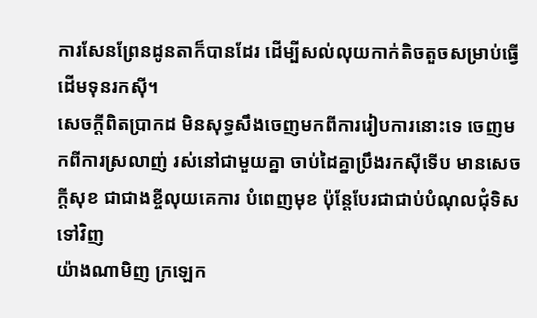ការសែនព្រែនដូនតាក៏បានដែរ ដើម្បីសល់លុយកាក់តិចតួចសម្រាប់ធ្វើដើមទុនរកសុី។
សេចក្ដីពិតប្រាកដ មិនសុទ្ធសឹងចេញមកពីការរៀបការនោះទេ ចេញមកពីការស្រលាញ់ រស់នៅជាមួយគ្នា ចាប់ដៃគ្នាប្រឹងរកសុីទើប មានសេចក្ដីសុខ ជាជាងខ្ចីលុយគេការ បំពេញមុខ ប៉ុន្តែបែរជាជាប់បំណុលជុំទិសទៅវិញ
យ៉ាងណាមិញ ក្រឡេក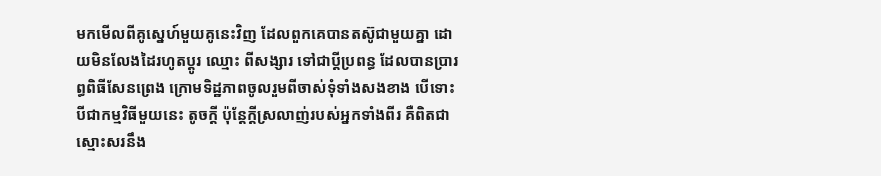មកមេីលពីគូស្នេហ៍មួយគូនេះវិញ ដែលពួកគេបានតស៊ូជាមួយគ្នា ដោយមិនលែងដៃរហូតប្តូរ ឈ្មោះ ពីសង្សារ ទៅជាប្ដីប្រពន្ធ ដែលបានប្រារព្ធពិធីសែនព្រេង ក្រោមទិដ្ឋភាពចូលរួមពីចាស់ទុំទាំងសងខាង បើទោះបីជាកម្មវិធីមួយនេះ តូចក្ដី ប៉ុន្ដែក្ដីស្រលាញ់របស់អ្នកទាំងពីរ គឺពិតជាស្មោះសរនឹង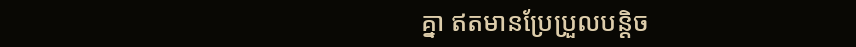គ្នា ឥតមានប្រែប្រួលបន្ដិច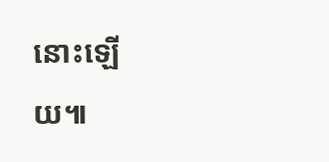នោះឡើយ៕